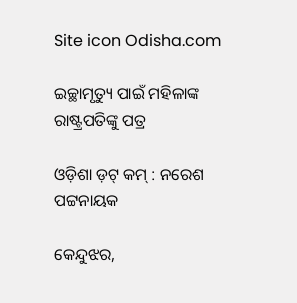Site icon Odisha.com

ଇଚ୍ଛାମୃତ୍ୟୁ ପାଇଁ ମହିଳାଙ୍କ ରାଷ୍ଟ୍ରପତିଙ୍କୁ ପତ୍ର

ଓଡ଼ିଶା ଡ଼ଟ୍ କମ୍ : ନରେଶ ପଟ୍ଟନାୟକ

କେନ୍ଦୁଝର,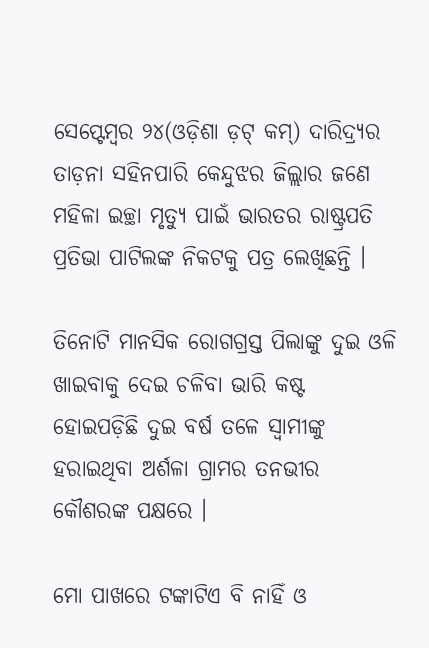ସେପ୍ଟେମ୍ବର ୨୪(ଓଡ଼ିଶା ଡ଼ଟ୍ କମ୍) ଦାରିଦ୍ର୍ୟର ତାଡ଼ନା ସହିନପାରି କେନ୍ଦୁଝର ଜିଲ୍ଲାର ଜଣେ ମହିଳା ଇଚ୍ଛା ମୃତ୍ୟୁ ପାଇଁ ଭାରତର ରାଷ୍ଟ୍ରପତି ପ୍ରତିଭା ପାଟିଲଙ୍କ ନିକଟକୁ ପତ୍ର ଲେଖିଛନ୍ତି ।

ତିନୋଟି ମାନସିକ ରୋଗଗ୍ରସ୍ତ ପିଲାଙ୍କୁ ଦୁଇ ଓଳି ଖାଇବାକୁ ଦେଇ ଚଳିବା ଭାରି କଷ୍ଟ ହୋଇପଡ଼ିଛି ଦୁଇ ବର୍ଷ ତଳେ ସ୍ୱାମୀଙ୍କୁ ହରାଇଥିବା ଅର୍ଶଳା ଗ୍ରାମର ତନଭୀର କୌଶରଙ୍କ ପକ୍ଷରେ ।

ମୋ ପାଖରେ ଟଙ୍କାଟିଏ ବି ନାହିଁ ଓ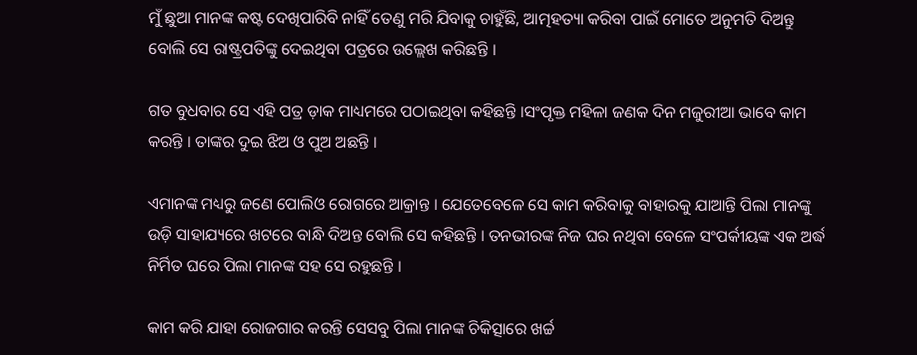ମୁଁ ଛୁଆ ମାନଙ୍କ କଷ୍ଟ ଦେଖିପାରିବି ନାହିଁ ତେଣୁ ମରି ଯିବାକୁ ଚାହୁଁଛି, ଆତ୍ମହତ୍ୟା କରିବା ପାଇଁ ମୋତେ ଅନୁମତି ଦିଅନ୍ତୁ ବୋଲି ସେ ରାଷ୍ଟ୍ରପତିଙ୍କୁ ଦେଇଥିବା ପତ୍ରରେ ଉଲ୍ଲେଖ କରିଛନ୍ତି ।

ଗତ ବୁଧବାର ସେ ଏହି ପତ୍ର ଡ଼ାକ ମାଧ୍ୟମରେ ପଠାଇଥିବା କହିଛନ୍ତି ।ସଂପୃକ୍ତ ମହିଳା ଜଣକ ଦିନ ମଜୁରୀଆ ଭାବେ କାମ କରନ୍ତି । ତାଙ୍କର ଦୁଇ ଝିଅ ଓ ପୁଅ ଅଛନ୍ତି ।

ଏମାନଙ୍କ ମଧ୍ୟରୁ ଜଣେ ପୋଲିଓ ରୋଗରେ ଆକ୍ରାନ୍ତ । ଯେତେବେଳେ ସେ କାମ କରିବାକୁ ବାହାରକୁ ଯାଆନ୍ତି ପିଲା ମାନଙ୍କୁ ଉଡ଼ି ସାହାଯ୍ୟରେ ଖଟରେ ବାନ୍ଧି ଦିଅନ୍ତ ବୋଲି ସେ କହିଛନ୍ତି । ତନଭୀରଙ୍କ ନିଜ ଘର ନଥିବା ବେଳେ ସଂପର୍କୀୟଙ୍କ ଏକ ଅର୍ଦ୍ଧ ନିର୍ମିତ ଘରେ ପିଲା ମାନଙ୍କ ସହ ସେ ରହୁଛନ୍ତି ।

କାମ କରି ଯାହା ରୋଜଗାର କରନ୍ତି ସେସବୁ ପିଲା ମାନଙ୍କ ଚିକିତ୍ସାରେ ଖର୍ଚ୍ଚ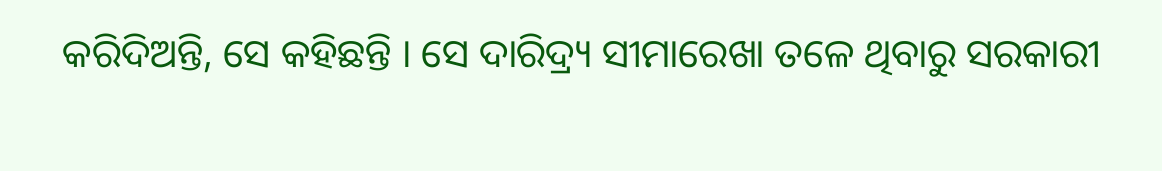କରିଦିଅନ୍ତି, ସେ କହିଛନ୍ତି । ସେ ଦାରିଦ୍ର୍ୟ ସୀମାରେଖା ତଳେ ଥିବାରୁ ସରକାରୀ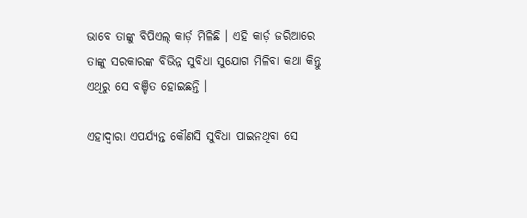ଭାବେ ତାଙ୍କୁ ବିପିଏଲ୍ କାର୍ଡ଼ ମିଳିଛି । ଏହି କାର୍ଡ଼ ଜରିଆରେ ତାଙ୍କୁ ସରକାରଙ୍କ ବିଭିନ୍ନ ସୁବିଧା ସୁଯୋଗ ମିଳିବା କଥା କିନ୍ତୁ ଏଥିରୁ ସେ ବଞ୍ଚିତ ହୋଇଛନ୍ତି ।

ଏହାଦ୍ୱାରା ଏପର୍ଯ୍ୟନ୍ତ କୌଣସି ସୁବିଧା ପାଇନଥିବା ସେ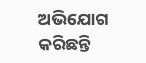ଅଭିଯୋଗ କରିଛନ୍ତି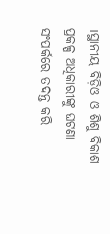।ସ୍ଥାନୀୟ ବିଡ଼ିଓ ଓ ଶିଶୁ ବିକାଶ ପ୍ରକଳ୍ପ ଅଧିକାରୀଙ୍କୁ ଘଟଣା ସଂପର୍କରେ ତଦନ୍ତ କରି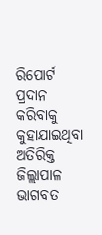ରିପୋର୍ଟ ପ୍ରଦାନ କରିବାକୁ କୁହାଯାଇଥିବା ଅତିରିକ୍ତ ଜିଲ୍ଲାପାଳ ଭାଗବତ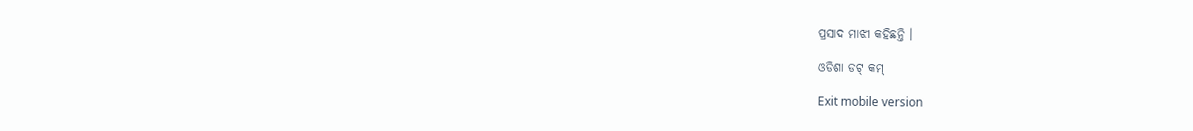ପ୍ରସାଦ ମାଝୀ କହିଛନ୍ତି ।

ଓଡିଶା ଡଟ୍ କମ୍

Exit mobile version